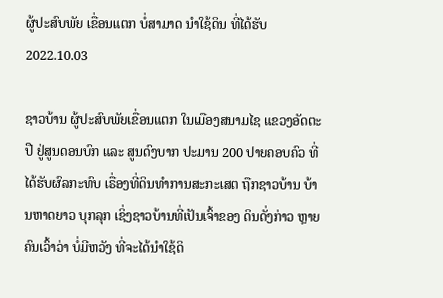ຜູ້ປະສົບພັຍ ເຂື່ອນແຕກ ບໍ່ສາມາດ ນຳໃຊ້ດິນ ທີ່ໄດ້ຮັບ
2022.10.03

ຊາວບ້ານ ຜູ້ປະສົບພັຍເຂື່ອນແຕກ ໃນເມືອງສນາມໄຊ ແຂວງອັດຕະປື ຢູ່ສູນດອນບົກ ແລະ ສູນດົງບາກ ປະມານ 200 ປາຍຄອບຄົວ ທີ່ໄດ້ຮັບຜົລກະທົບ ເຣື່ອງທີ່ດິນທໍາການສະກະເສຕ ຖືກຊາວບ້ານ ບ້ານຫາດຍາວ ບຸກລຸກ ເຊິ່ງຊາວບ້ານທີ່ເປັນເຈົ້າຂອງ ດິນດັ່ງກ່າວ ຫຼາຍຄົນເວົ້າວ່າ ບໍ່ມີຫວັງ ທີ່ຈະໄດ້ນໍາໃຊ້ດິ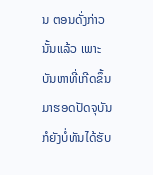ນ ຕອນດັ່ງກ່າວນັ້ນແລ້ວ ເພາະບັນຫາທີ່ເກີດຂຶ້ນ ມາຮອດປັດຈຸບັນ ກໍຍັງບໍ່ທັນໄດ້ຮັບ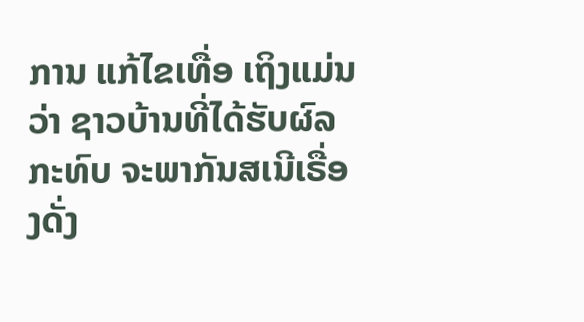ການ ແກ້ໄຂເທື່ອ ເຖິງແມ່ນວ່າ ຊາວບ້ານທີ່ໄດ້ຮັບຜົລກະທົບ ຈະພາກັນສເນີເຣື່ອງດັ່ງ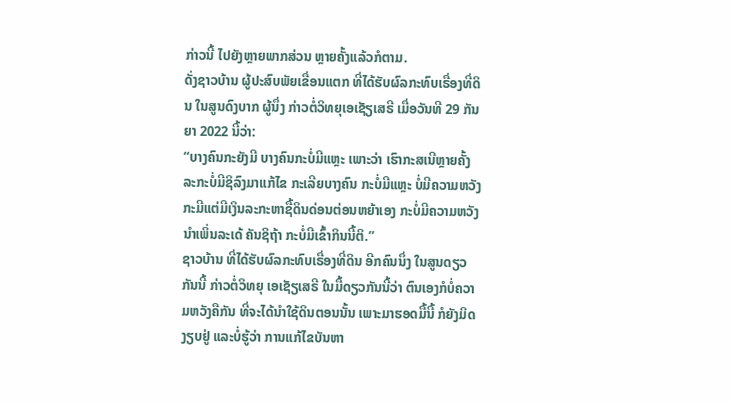ກ່າວນີ້ ໄປຍັງຫຼາຍພາກສ່ວນ ຫຼາຍຄັ້ງແລ້ວກໍຕາມ.
ດັ່ງຊາວບ້ານ ຜູ້ປະສົບພັຍເຂື່ອນແຕກ ທີ່ໄດ້ຮັບຜົລກະທົບເຣື່ອງທີ່ດິນ ໃນສູນດົງບາກ ຜູ້ນຶ່ງ ກ່າວຕໍ່ວິທຍຸເອເຊັຽເສຣີ ເມື່ອວັນທີ 29 ກັນຍາ 2022 ນີ້ວ່າ:
“ບາງຄົນກະຍັງມີ ບາງຄົນກະບໍ່ມີແຫຼະ ເພາະວ່າ ເຮົາກະສເນີຫຼາຍຄັ້ງ ລະກະບໍ່ມີຊິລົງມາແກ້ໄຂ ກະເລີຍບາງຄົນ ກະບໍ່ມີແຫຼະ ບໍ່ມີຄວາມຫວັງ ກະມີແຕ່ມີເງິນລະກະຫາຊື້ດິນດ່ອນຕ່ອນຫຍ້າເອງ ກະບໍ່ມີຄວາມຫວັງນໍາເພິ່ນລະເດ້ ຄັນຊິຖ້າ ກະບໍ່ມີເຂົ້າກິນນີ້ຕິ.”
ຊາວບ້ານ ທີ່ໄດ້ຮັບຜົລກະທົບເຣື່ອງທີ່ດິນ ອີກຄົນນຶ່ງ ໃນສູນດຽວກັນນີ້ ກ່າວຕໍ່ວິທຍຸ ເອເຊັຽເສຣີ ໃນມື້ດຽວກັນນີ້ວ່າ ຕົນເອງກໍບໍ່ຄວາມຫວັງຄືກັນ ທີ່ຈະໄດ້ນໍາໃຊ້ດິນຕອນນັ້ນ ເພາະມາຮອດມື້ນີ້ ກໍຍັງມິດງຽບຢູ່ ແລະບໍ່ຮູ້ວ່າ ການແກ້ໄຂບັນຫາ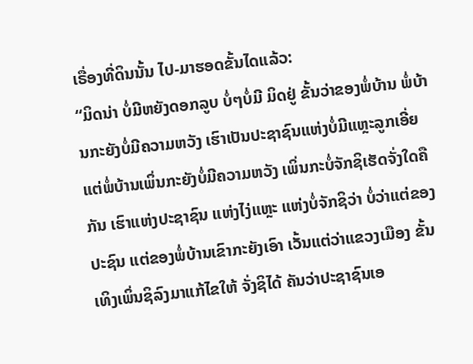ເຣື່ອງທີ່ດິນນັ້ນ ໄປ-ມາຮອດຂັ້ນໄດແລ້ວ:
“ມິດນ່າ ບໍ່ມີຫຍັງດອກລູບ ບໍ່ໆບໍ່ມີ ມິດຢູ່ ຂັ້ນວ່າຂອງພໍ່ບ້ານ ພໍ່ບ້ານກະຍັງບໍ່ມີຄວາມຫວັງ ເຮົາເປັນປະຊາຊົນແຫ່ງບໍ່ມີແຫຼະລູກເອີ່ຍ ແຕ່ພໍ່ບ້ານເພິ່ນກະຍັງບໍ່ມີຄວາມຫວັງ ເພິ່ນກະບໍ່ຈັກຊິເຮັດຈັ່ງໃດຄືກັນ ເຮົາແຫ່ງປະຊາຊົນ ແຫ່ງໄງ່ແຫຼະ ແຫ່ງບໍ່ຈັກຊິວ່າ ບໍ່ວ່າແຕ່ຂອງປະຊົນ ແຕ່ຂອງພໍ່ບ້ານເຂົາກະຍັງເອົາ ເວັ້ນແຕ່ວ່າແຂວງເມືອງ ຂັ້ນເທິງເພິ່ນຊິລົງມາແກ້ໄຂໃຫ້ ຈັ່ງຊິໄດ້ ຄັນວ່າປະຊາຊົນເອ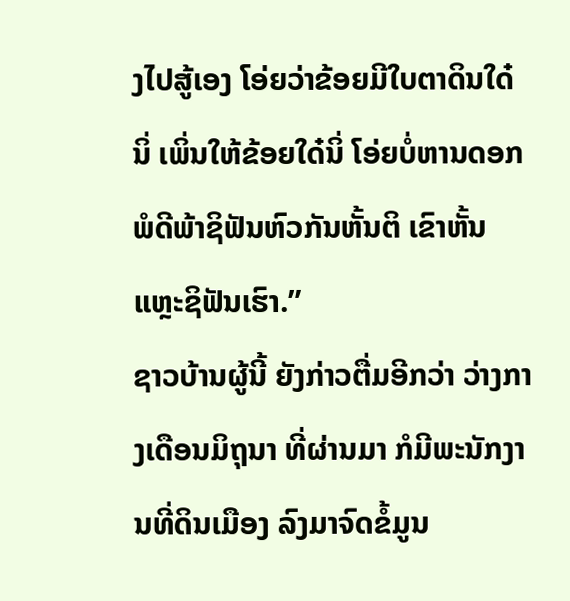ງໄປສູ້ເອງ ໂອ່ຍວ່າຂ້ອຍມີໃບຕາດິນໃດ໋ນິ່ ເພິ່ນໃຫ້ຂ້ອຍໃດ໋ນິ່ ໂອ່ຍບໍ່ຫານດອກ ພໍດີພ້າຊິຟັນຫົວກັນຫັ້ນຕິ ເຂົາຫັ້ນແຫຼະຊິຟັນເຮົາ.”
ຊາວບ້ານຜູ້ນີ້ ຍັງກ່າວຕື່ມອີກວ່າ ວ່າງກາງເດືອນມິຖຸນາ ທີ່ຜ່ານມາ ກໍມີພະນັກງານທີ່ດິນເມືອງ ລົງມາຈົດຂໍ້ມູນ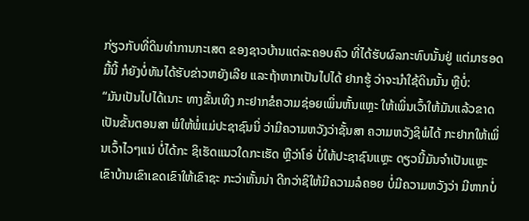ກ່ຽວກັບທີ່ດິນທໍາການກະເສຕ ຂອງຊາວບ້ານແຕ່ລະຄອບຄົວ ທີ່ໄດ້ຮັບຜົລກະທົບນັ້ນຢູ່ ແຕ່ມາຮອດມື້ນີ້ ກໍຍັງບໍ່ທັນໄດ້ຮັບຂ່າວຫຍັງເລີຍ ແລະຖ້າຫາກເປັນໄປໄດ້ ຢາກຮູ້ ວ່າຈະນໍາໃຊ້ດິນນັ້ນ ຫຼືບໍ່:
“ມັນເປັນໄປໄດ້ເນາະ ທາງຂັ້ນເທິງ ກະຢາກຂໍຄວາມຊ່ອຍເພິ່ນຫັ້ນແຫຼະ ໃຫ້ເພິ່ນເວົ້າໃຫ້ມັນແລ້ວຂາດ ເປັນຂັ້ນຕອນສາ ພໍໃຫ້ພໍ່ແມ່ປະຊາຊົນນິ່ ວ່າມີຄວາມຫວັງວ່າຊັ້ນສາ ຄວາມຫວັງຊິພໍໄດ້ ກະຢາກໃຫ້ເພິ່ນເວົ້າໄວໆແນ່ ບໍ່ໄດ້ກະ ຊິເຮັດແນວໃດກະເຮັດ ຫຼືວ່າໂອ່ ບໍ່ໃຫ້ປະຊາຊົນແຫຼະ ດຽວນີ້ມັນຈໍາເປັນແຫຼະ ເຂົາບ້ານເຂົາເຂດເຂົາໃຫ້ເຂົາຊະ ກະວ່າຫັ້ນນ່າ ດີກວ່າຊິໃຫ້ມີຄວາມລໍຄອຍ ບໍ່ມີຄວາມຫວັງວ່າ ມີຫາກບໍ່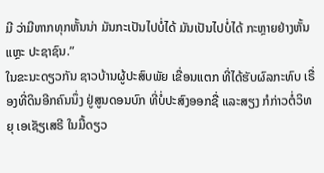ມີ ວ່າມີຫາກທຸກຫັ້ນນ່າ ມັນກະເປັນໄປບໍ່ໄດ້ ມັນເປັນໄປບໍ່ໄດ້ ກະຫຼາຍຢ່າງຫັ້ນແຫຼະ ປະຊາຊົນ.”
ໃນຂະນະດຽວກັນ ຊາວບ້ານຜູ້ປະສົບພັຍ ເຂື່ອນແຕກ ທີ່ໄດ້ຮັບຜົລກະທົບ ເຣື່ອງທີ່ດິນອີກຄົນນຶ່ງ ຢູ່ສູນດອນບົກ ທີ່ບໍ່ປະສົງອອກຊື່ ແລະສຽງ ກໍກ່າວຕໍ່ວິທຍຸ ເອເຊັຽເສຣີ ໃນມື້ດຽວ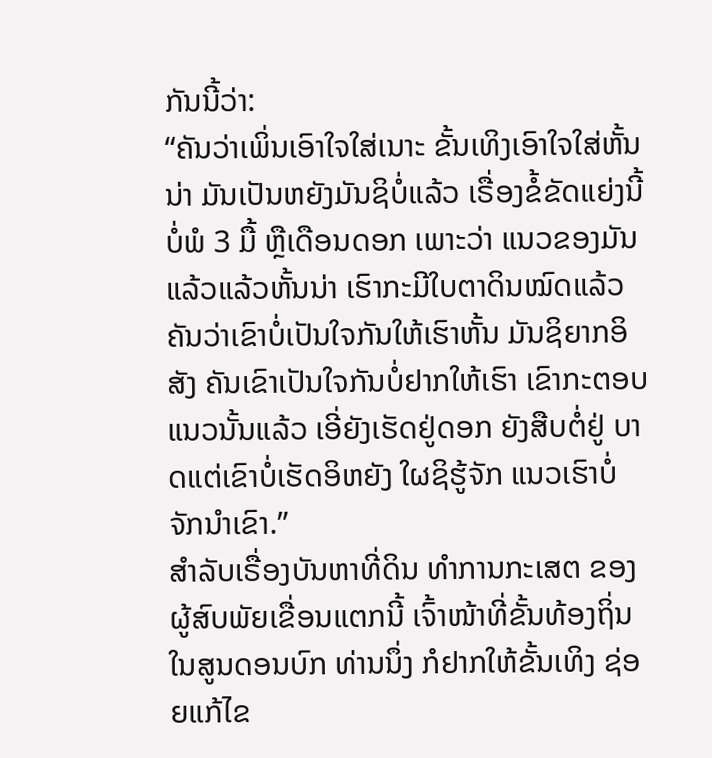ກັນນີ້ວ່າ:
“ຄັນວ່າເພິ່ນເອົາໃຈໃສ່ເນາະ ຂັ້ນເທິງເອົາໃຈໃສ່ຫັ້ນນ່າ ມັນເປັນຫຍັງມັນຊິບໍ່ແລ້ວ ເຣື່ອງຂໍ້ຂັດແຍ່ງນີ້ ບໍ່ພໍ 3 ມື້ ຫຼືເດືອນດອກ ເພາະວ່າ ແນວຂອງມັນແລ້ວແລ້ວຫັ້ນນ່າ ເຮົາກະມີໃບຕາດິນໝົດແລ້ວ ຄັນວ່າເຂົາບໍ່ເປັນໃຈກັນໃຫ້ເຮົາຫັ້ນ ມັນຊິຍາກອິສັງ ຄັນເຂົາເປັນໃຈກັນບໍ່ຢາກໃຫ້ເຮົາ ເຂົາກະຕອບແນວນັ້ນແລ້ວ ເອີ່ຍັງເຮັດຢູ່ດອກ ຍັງສືບຕໍ່ຢູ່ ບາດແຕ່ເຂົາບໍ່ເຮັດອິຫຍັງ ໃຜຊິຮູ້ຈັກ ແນວເຮົາບໍ່ຈັກນໍາເຂົາ.”
ສໍາລັບເຣື່ອງບັນຫາທີ່ດິນ ທໍາການກະເສຕ ຂອງຜູ້ສົບພັຍເຂື່ອນແຕກນີ້ ເຈົ້າໜ້າທີ່ຂັ້ນທ້ອງຖິ່ນ ໃນສູນດອນບົກ ທ່ານນຶ່ງ ກໍຢາກໃຫ້ຂັ້ນເທິງ ຊ່ອຍແກ້ໄຂ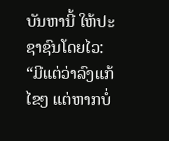ບັນຫານີ້ ໃຫ້ປະຊາຊົນໂດຍໄວ:
“ມີແຕ່ວ່າລົງແກ້ໄຂໆ ແຕ່ຫາກບໍ່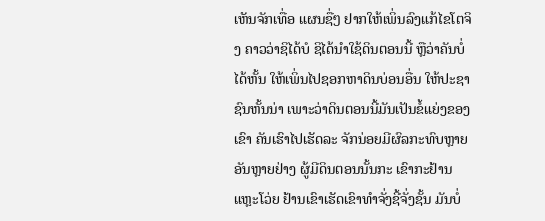ເຫັນຈັກເທື່ອ ແຜນຊື່ໆ ຢາກໃຫ້ເພິ່ນລົງແກ້ໄຂໂຕຈິງ ຄາວວ່າຊິໄດ້ບໍ ຊິໄດ້ນໍາໃຊ້ດິນຕອນນີ້ ຫຼືວ່າຄັນບໍ່ໄດ້ຫັ້ນ ໃຫ້ເພິ່ນໄປຊອກຫາດິນບ່ອນອື່ນ ໃຫ້ປະຊາຊົນຫັ້ນນ່າ ເພາະວ່າດິນຕອນນີ້ມັນເປັນຂໍ້ແຍ່ງຂອງເຂົາ ຄັນເຮົາໄປເຮັດລະ ຈັກນ່ອຍມີຜົລກະທົບຫຼາຍອັນຫຼາຍຢ່າງ ຜູ້ມີດິນຕອນນັ້ນກະ ເຂົາກະຢ້ານແຫຼະໂວ່ຍ ຢ້ານເຂົາເຮັດເຂົາທໍາຈັ່ງຊີ້ຈັ່ງຊັ້ນ ມັນບໍ່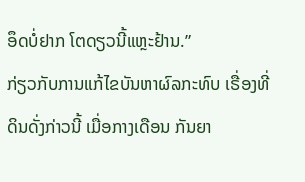ອຶດບໍ່ຢາກ ໂຕດຽວນີ້ແຫຼະຢ້ານ.”
ກ່ຽວກັບການແກ້ໄຂບັນຫາຜົລກະທົບ ເຣື່ອງທີ່ດິນດັ່ງກ່າວນີ້ ເມື່ອກາງເດືອນ ກັນຍາ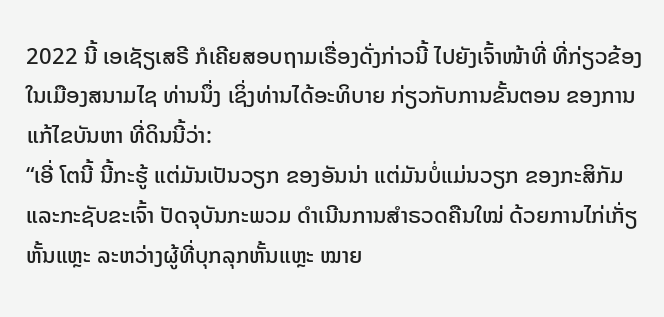2022 ນີ້ ເອເຊັຽເສຣີ ກໍເຄີຍສອບຖາມເຣື່ອງດັ່ງກ່າວນີ້ ໄປຍັງເຈົ້າໜ້າທີ່ ທີ່ກ່ຽວຂ້ອງ ໃນເມືອງສນາມໄຊ ທ່ານນຶ່ງ ເຊິ່ງທ່ານໄດ້ອະທິບາຍ ກ່ຽວກັບການຂັ້ນຕອນ ຂອງການແກ້ໄຂບັນຫາ ທີ່ດິນນີ້ວ່າ:
“ເອີ່ ໂຕນີ້ ນີ້ກະຮູ້ ແຕ່ມັນເປັນວຽກ ຂອງອັນນ່າ ແຕ່ມັນບໍ່ແມ່ນວຽກ ຂອງກະສິກັມ ແລະກະຊັບຂະເຈົ້າ ປັດຈຸບັນກະພວມ ດໍາເນີນການສໍາຣວດຄືນໃໝ່ ດ້ວຍການໄກ່ເກັ່ຽຫັ້ນແຫຼະ ລະຫວ່າງຜູ້ທີ່ບຸກລຸກຫັ້ນແຫຼະ ໝາຍ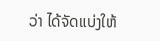ວ່າ ໄດ້ຈັດແບ່ງໃຫ້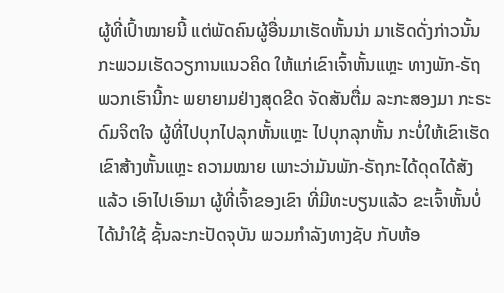ຜູ້ທີ່ເປົ້າໝາຍນີ້ ແຕ່ພັດຄົນຜູ້ອື່ນມາເຮັດຫັ້ນນ່າ ມາເຮັດດັ່ງກ່າວນັ້ນ ກະພວມເຮັດວຽການແນວຄິດ ໃຫ້ແກ່ເຂົາເຈົ້າຫັ້ນແຫຼະ ທາງພັກ-ຣັຖພວກເຮົານີ້ກະ ພຍາຍາມຢ່າງສຸດຂີດ ຈັດສັນຕື່ມ ລະກະສອງມາ ກະຣະດົມຈິຕໃຈ ຜູ້ທີ່ໄປບຸກໄປລຸກຫັ້ນແຫຼະ ໄປບຸກລຸກຫັ້ນ ກະບໍ່ໃຫ້ເຂົາເຮັດເຂົາສ້າງຫັ້ນແຫຼະ ຄວາມໝາຍ ເພາະວ່າມັນພັກ-ຣັຖກະໄດ້ດຸດໄດ້ສັງແລ້ວ ເອົາໄປເອົາມາ ຜູ້ທີ່ເຈົ້າຂອງເຂົາ ທີ່ມີທະບຽນແລ້ວ ຂະເຈົ້າຫັ້ນບໍ່ໄດ້ນໍາໃຊ້ ຊັ້ນລະກະປັດຈຸບັນ ພວມກໍາລັງທາງຊັບ ກັບຫ້ອ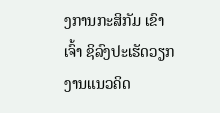ງການກະສິກັມ ເຂົາເຈົ້າ ຊິລົງປະເຮັດວຽກງານແນວຄິດ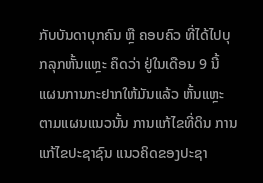ກັບບັນດາບຸກຄົນ ຫຼື ຄອບຄົວ ທີ່ໄດ້ໄປບຸກລຸກຫັ້ນແຫຼະ ຄຶດວ່າ ຢູ່ໃນເດືອນ 9 ນີ້ ແຜນການກະຢາກໃຫ້ມັນແລ້ວ ຫັ້ນແຫຼະ ຕາມແຜນແນວນັ້ນ ການແກ້ໄຂທີ່ດິນ ການແກ້ໄຂປະຊາຊົນ ແນວຄິດຂອງປະຊາ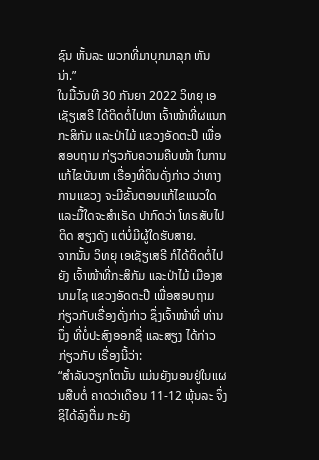ຊົນ ຫັ້ນລະ ພວກທີ່ມາບຸກມາລຸກ ຫັນນ່າ.”
ໃນມື້ວັນທີ 30 ກັນຍາ 2022 ວິທຍຸ ເອເຊັຽເສຣີ ໄດ້ຕິດຕໍ່ໄປຫາ ເຈົ້າໜ້າທີ່ຜແນກ ກະສິກັມ ແລະປ່າໄມ້ ແຂວງອັດຕະປື ເພື່ອສອບຖາມ ກ່ຽວກັບຄວາມຄືບໜ້າ ໃນການແກ້ໄຂບັນຫາ ເຣື່ອງທີ່ດິນດັ່ງກ່າວ ວ່າທາງການແຂວງ ຈະມີຂັ້ນຕອນແກ້ໄຂແນວໃດ ແລະມື້ໃດຈະສໍາເຣັດ ປາກົດວ່າ ໂທຣສັບໄປ ຕິດ ສຽງດັງ ແຕ່ບໍ່ມີຜູ້ໃດຮັບສາຍ.
ຈາກນັ້ນ ວິທຍຸ ເອເຊັຽເສຣີ ກໍໄດ້ຕິດຕໍ່ໄປຍັງ ເຈົ້າໜ້າທີ່ກະສິກັມ ແລະປ່າໄມ້ ເມືອງສນາມໄຊ ແຂວງອັດຕະປື ເພື່ອສອບຖາມ ກ່ຽວກັບເຣື່ອງດັ່ງກ່າວ ຊຶ່ງເຈົ້າໜ້າທີ່ ທ່ານນຶ່ງ ທີ່ບໍ່ປະສົງອອກຊື່ ແລະສຽງ ໄດ້ກ່າວກ່ຽວກັບ ເຣື່ອງນີ້ວ່າ:
“ສໍາລັບວຽກໂຕນັ້ນ ແມ່ນຍັງນອນຢູ່ໃນແຜນສືບຕໍ່ ຄາດວ່າເດືອນ 11-12 ພຸ້ນລະ ຈຶ່ງຊິໄດ້ລົງຕື່ມ ກະຍັງ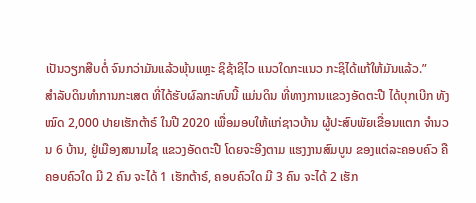ເປັນວຽກສືບຕໍ່ ຈົນກວ່າມັນແລ້ວພຸ້ນແຫຼະ ຊິຊ້າຊິໄວ ແນວໃດກະແນວ ກະຊິໄດ້ແກ້ໃຫ້ມັນແລ້ວ.”
ສໍາລັບດິນທໍາການກະເສຕ ທີ່ໄດ້ຮັບຜົລກະທົບນີ້ ແມ່ນດິນ ທີ່ທາງການແຂວງອັດຕະປື ໄດ້ບຸກເບີກ ທັງໝົດ 2,000 ປາຍເຮັກຕ້າຣ໌ ໃນປີ 2020 ເພື່ອມອບໃຫ້ແກ່ຊາວບ້ານ ຜູ້ປະສົບພັຍເຂື່ອນແຕກ ຈໍານວນ 6 ບ້ານ, ຢູ່ເມືອງສນາມໄຊ ແຂວງອັດຕະປື ໂດຍຈະອີງຕາມ ແຮງງານສົມບູນ ຂອງແຕ່ລະຄອບຄົວ ຄື ຄອບຄົວໃດ ມີ 2 ຄົນ ຈະໄດ້ 1 ເຮັກຕ້າຣ໌, ຄອບຄົວໃດ ມີ 3 ຄົນ ຈະໄດ້ 2 ເຮັກ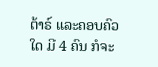ຕ້າຣ໌ ແລະຄອບຄົວໃດ ມີ 4 ຄົນ ກໍຈະ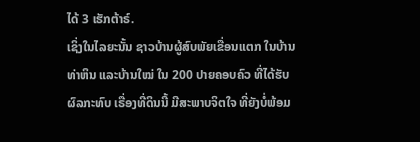ໄດ້ 3 ເຮັກຕ້າຣ໌.
ເຊິ່ງໃນໄລຍະນັ້ນ ຊາວບ້ານຜູ້ສົບພັຍເຂື່ອນແຕກ ໃນບ້ານທ່າຫິນ ແລະບ້ານໃໝ່ ໃນ 200 ປາຍຄອບຄົວ ທີ່ໄດ້ຮັບຜົລກະທົບ ເຣື່ອງທີ່ດິນນີ້ ມີສະພາບຈິຕໃຈ ທີ່ຍັງບໍ່ພ້ອມ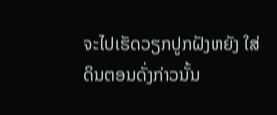ຈະໄປເຮັດວຽກປູກຝັງຫຍັງ ໃສ່ດິນຕອນດັ່ງກ່າວນັ້ນ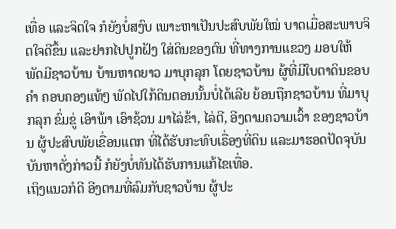ເທື່ອ ແລະຈິຕໃຈ ກໍຍັງບໍ່ສງົບ ເພາະຫາເປັນປະສົບພັຍໃໝ່ ບາດເມື່ອສະພາບຈິຕໃຈດີຂຶ້ນ ແລະຢາກໄປປູກຝັງ ໃສ່ດິນຂອງຕົນ ທີ່ທາງການແຂວງ ມອບໃຫ້ ພັດມີຊາວບ້ານ ບ້ານຫາດຍາວ ມາບຸກລຸກ ໂດຍຊາວບ້ານ ຜູ້ທີ່ມີໃບຕາດິນຂອບຄໍາ ຄອບຄອງແທ້ໆ ພັດໄປໃກ້ດິນຕອນນັ້ນບໍ່ໄດ້ເລີຍ ຍ້ອນຖືກຊາວບ້ານ ທີ່ມາບຸກລຸກ ຂົ່ມຂູ່ ເອົາພ້າ ເອົາຊ້ວນ ມາໄລ່ຂ້າ, ໄລ່ຕີ, ອີງຕາມຄວາມເວົ້າ ຂອງຊາວບ້ານ ຜູ້ປະສົບພັຍເຂື່ອນແຕກ ທີ່ໄດ້ຮັບກະທົບເຣື່ອງທີ່ດິນ ແລະມາຮອດປັດຈຸບັນ ບັນຫາດັ່ງກ່າວນີ້ ກໍຍັງບໍ່ທັນໄດ້ຮັບການແກ້ໄຂເທື່ອ.
ເຖິງແນວກໍດີ ອີງຕາມທີ່ລົມກັບຊາວບ້ານ ຜູ້ປະ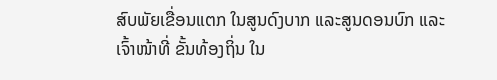ສົບພັຍເຂື່ອນແຕກ ໃນສູນດົງບາກ ແລະສູນດອນບົກ ແລະເຈົ້າໜ້າທີ່ ຂັ້ນທ້ອງຖິ່ນ ໃນ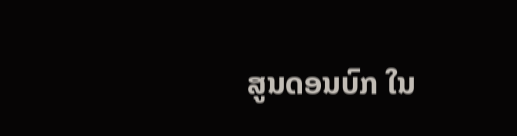ສູນດອນບົກ ໃນ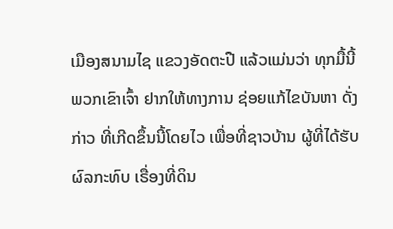ເມືອງສນາມໄຊ ແຂວງອັດຕະປື ແລ້ວແມ່ນວ່າ ທຸກມື້ນີ້ ພວກເຂົາເຈົ້າ ຢາກໃຫ້ທາງການ ຊ່ອຍແກ້ໄຂບັນຫາ ດັ່ງກ່າວ ທີ່ເກີດຂຶ້ນນີ້ໂດຍໄວ ເພື່ອທີ່ຊາວບ້ານ ຜູ້ທີ່ໄດ້ຮັບຜົລກະທົບ ເຣື່ອງທີ່ດິນ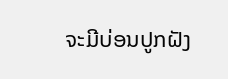ຈະມີບ່ອນປູກຝັງ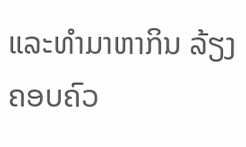ແລະທໍາມາຫາກິນ ລ້ຽງຄອບຄົວ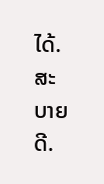ໄດ້. ສະບາຍດີ.